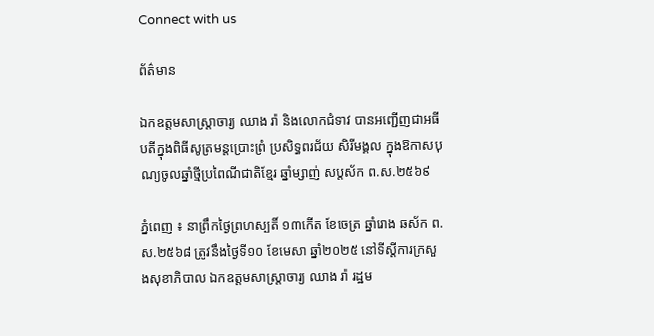Connect with us

ព័ត៌មាន

ឯកឧត្តមសាស្រ្តាចារ្យ ឈាង រ៉ា និងលោកជំទាវ បានអញ្ជើញជាអធីបតីក្នុងពិធីសូត្រមន្តប្រោះព្រំ ប្រសិទ្ធពរជ័យ សិរីមង្គល ក្នុងឱកាសបុណ្យចូលឆ្នាំថ្មីប្រពៃណីជាតិខ្មែរ ឆ្នាំម្សាញ់ សប្តស័ក ព.ស.២៥៦៩

ភ្នំពេញ ៖ នាព្រឹកថ្ងៃព្រហស្បតិ៍ ១៣កើត ខែចេត្រ ឆ្នាំរោង ឆស័ក ព.ស.២៥៦៨ ត្រូវនឹងថ្ងៃទី១០ ខែមេសា ឆ្នាំ២០២៥ នៅទីស្ដីការក្រសួងសុខាភិបាល ឯកឧត្តមសាស្ត្រាចារ្យ ឈាង រ៉ា រដ្ឋម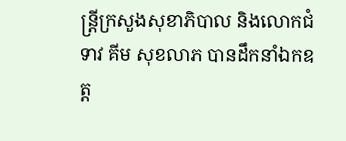ន្ត្រីក្រសួងសុខាភិបាល និងលោកជំទាវ គីម សុខលាភ បានដឹកនាំឯកឧត្ត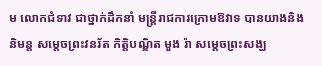ម លោកជំទាវ ជាថ្នាក់ដឹកនាំ មន្ត្រីរាជការក្រោមឱវាទ បានយាងនិងនិមន្ត សម្ដេចព្រះវនរ័ត កិតិ្តបណ្ឌិត មួង រ៉ា សម្តេចព្រះសង្ឃ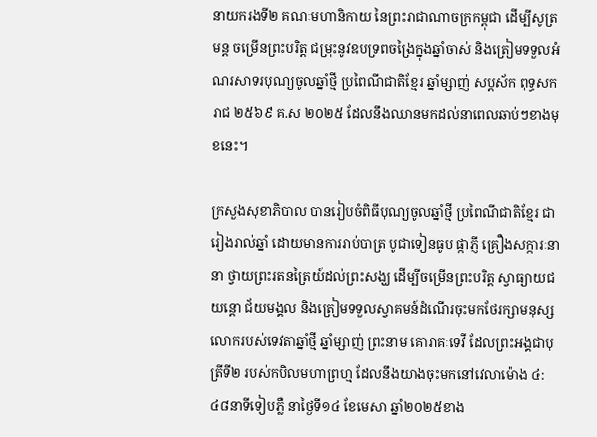នាយករងទី២ គណៈមហានិកាយ នៃព្រះរាជាណាចក្រកម្ពុជា ដើម្បីសូត្រមន្ត ចម្រើនព្រះបរិត្ត ជម្រុះនូវឧបទ្រពចង្រៃក្នុងឆ្នាំចាស់ និងត្រៀមទទួលអំណរសាទរបុណ្យចូលឆ្នាំថ្មី ប្រពៃណីជាតិខ្មែរ ឆ្នាំម្សាញ់ សប្តស័ក ពុទ្ធសករាជ ២៥៦៩ គ.ស ២០២៥ ដែលនឹងឈានមកដល់នាពេលឆាប់ៗខាងមុខនេះ។

ក្រសួងសុខាភិបាល បានរៀបចំពិធីបុណ្យចូលឆ្នាំថ្មី ប្រពៃណីជាតិខ្មែរ ជារៀងរាល់ឆ្នាំ ដោយមានការរាប់បាត្រ បូជាទៀនធូប ផ្កាភ្ញី គ្រឿងសក្ការៈនានា ថ្វាយព្រះរតនត្រៃយ៍ដល់ព្រះសង្ឃ ដើម្បីចម្រើនព្រះបរិត្ត ស្វាធ្យាយជយន្តោ ជ័យមង្គល និងត្រៀមទទួលស្វាគមន៍ដំណើរចុះមកថែរក្សាមនុស្សលោករបស់ទេវតាឆ្នាំថ្មី ឆ្នាំម្សាញ់ ព្រះនាម គោរាគៈទេវី ដែលព្រះអង្គជាបុត្រីទី២ របស់កបិលមហាព្រហ្ម ដែលនឹងយាងចុះមកនៅវេលាម៉ោង ៤:៤៨នាទីទៀបភ្លឺ នាថ្ងៃទី១៤ ខែមេសា ឆ្នាំ២០២៥ខាង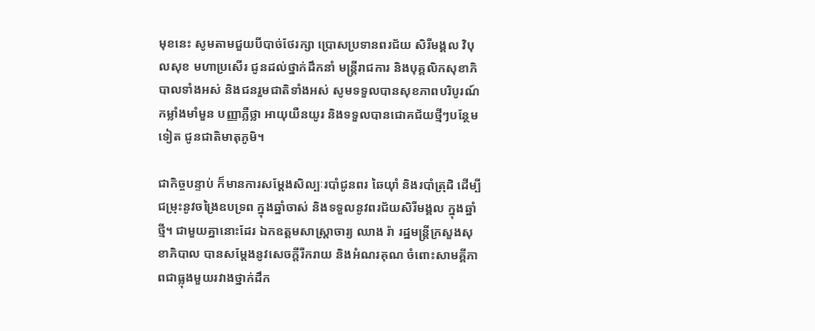មុខនេះ សូមតាមជួយបីបាច់ថែរក្សា ប្រោសប្រទានពរជ័យ សិរីមង្គល វិបុលសុខ មហាប្រសើរ ជូនដល់ថ្នាក់ដឹកនាំ មន្រ្តីរាជការ និងបុគ្គលិកសុខាភិបាលទាំងអស់ និងជនរួមជាតិទាំងអស់ សូមទទួលបានសុខភាពបរិបូរណ៍ កម្លាំងមាំមួន បញ្ញាភ្លឺថ្លា អាយុយឺនយូរ និងទទួលបានជោគជ័យថ្មីៗបន្ថែមទៀត ជូនជាតិមាតុភូមិ។

ជាកិច្ចបន្ទាប់ ក៏មានការសម្តែងសិល្បៈរបាំជូនពរ ឆៃយ៉ាំ និងរបាំត្រុដិ ដើម្បីជម្រុះនូវចង្រៃឧបទ្រព ក្នុងឆ្នាំចាស់ និងទទួលនូវពរជ័យសិរីមង្គល ក្នុងឆ្នាំថ្មី។ ជាមួយគ្នានោះដែរ ឯកឧត្តមសាស្ត្រាចារ្យ ឈាង រ៉ា រដ្ឋមន្ត្រីក្រសួងសុខាភិបាល បានសម្តែងនូវសេចក្តីរីករាយ និងអំណរគុណ ចំពោះសាមគ្គីភាពជាធ្លុងមួយរវាងថ្នាក់ដឹក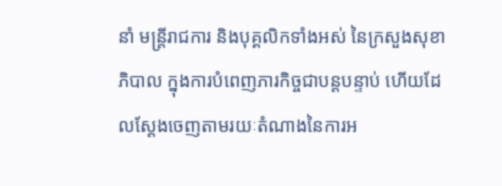នាំ មន្រ្តីរាជការ និងបុគ្គលិកទាំងអស់ នៃក្រសួងសុខាភិបាល ក្នុងការបំពេញភារកិច្ចជាបន្តបន្ទាប់ ហើយដែលស្តែងចេញតាមរយៈតំណាងនៃការអ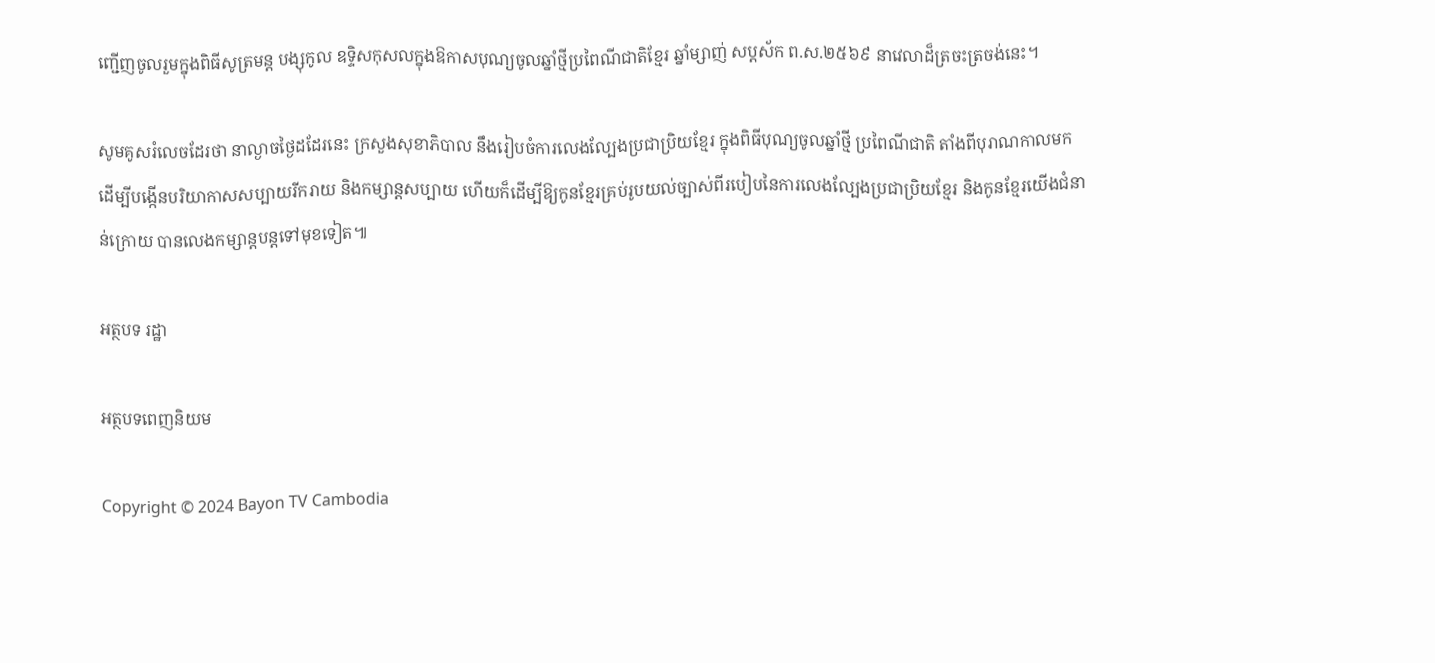ញ្ជើញចូលរួមក្នុងពិធីសូត្រមន្ត បង្សុកូល ឧទ្ទិសកុសលក្នុងឱកាសបុណ្យចូលឆ្នាំថ្មីប្រពៃណីជាតិខ្មែរ ឆ្នាំម្សាញ់ សប្តស័ក ព.ស.២៥៦៩ នាវេលាដ៏ត្រចះត្រចង់នេះ។

សូមគូសរំលេចដែរថា នាល្ងាចថ្ងៃដដែរនេះ ក្រសួងសុខាភិបាល នឹងរៀបចំការលេងល្បែងប្រជាប្រិយខ្មែរ ក្នុងពិធីបុណ្យចូលឆ្នាំថ្មី ប្រពៃណីជាតិ តាំងពីបុរាណកាលមក ដើម្បីបង្កើនបរិយាកាសសប្បាយរីករាយ និងកម្សាន្តសប្បាយ ហើយក៏ដើម្បីឱ្យកូនខ្មែរគ្រប់រូបយល់ច្បាស់ពីរបៀបនៃការលេងល្បែងប្រជាប្រិយខ្មែរ និងកូនខ្មែរយើងជំនាន់ក្រោយ បានលេងកម្សាន្តបន្តទៅមុខទៀត៕

អត្ថបទ រដ្ឋា

អត្ថបទពេញនិយម

Copyright © 2024 Bayon TV Cambodia